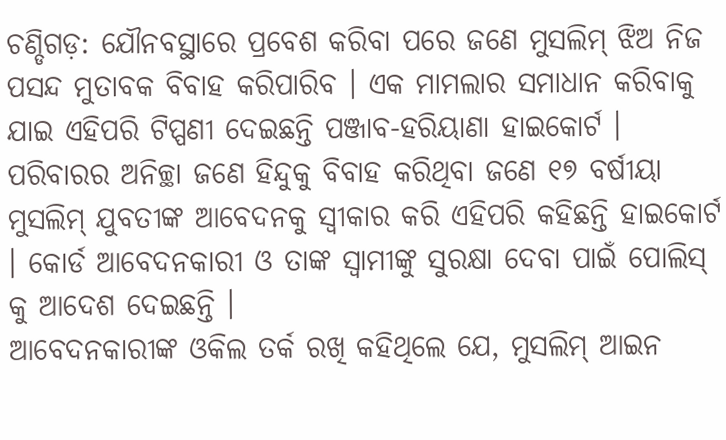ଚଣ୍ଡିଗଡ଼: ଯୌନବସ୍ଥାରେ ପ୍ରବେଶ କରିବା ପରେ ଜଣେ ମୁସଲିମ୍ ଝିଅ ନିଜ ପସନ୍ଦ ମୁତାବକ ବିବାହ କରିପାରିବ । ଏକ ମାମଲାର ସମାଧାନ କରିବାକୁ ଯାଇ ଏହିପରି ଟିପ୍ପଣୀ ଦେଇଛନ୍ତି ପଞ୍ଜାବ-ହରିୟାଣା ହାଇକୋର୍ଟ । ପରିବାରର ଅନିଚ୍ଛା ଜଣେ ହିନ୍ଦୁକୁ ବିବାହ କରିଥିବା ଜଣେ ୧୭ ବର୍ଷୀୟା ମୁସଲିମ୍ ଯୁବତୀଙ୍କ ଆବେଦନକୁ ସ୍ୱୀକାର କରି ଏହିପରି କହିଛନ୍ତି ହାଇକୋର୍ଟ । କୋର୍ଡ ଆବେଦନକାରୀ ଓ ତାଙ୍କ ସ୍ୱାମୀଙ୍କୁ ସୁରକ୍ଷା ଦେବା ପାଇଁ ପୋଲିସ୍ କୁ ଆଦେଶ ଦେଇଛନ୍ତି ।
ଆବେଦନକାରୀଙ୍କ ଓକିଲ ତର୍କ ରଖି କହିଥିଲେ ଯେ, ମୁସଲିମ୍ ଆଇନ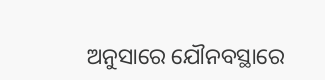ଅନୁସାରେ ଯୌନବସ୍ଥାରେ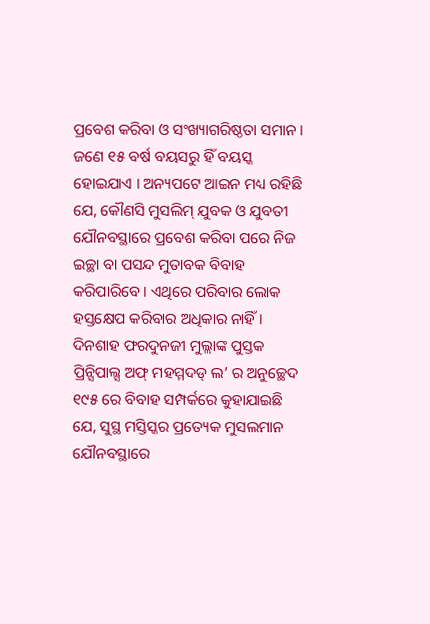ପ୍ରବେଶ କରିବା ଓ ସଂଖ୍ୟାଗରିଷ୍ଠତା ସମାନ । ଜଣେ ୧୫ ବର୍ଷ ବୟସରୁ ହିଁ ବୟସ୍କ ହୋଇଯାଏ । ଅନ୍ୟପଟେ ଆଇନ ମଧ୍ୟ ରହିଛି ଯେ, କୌଣସି ମୁସଲିମ୍ ଯୁବକ ଓ ଯୁବତୀ ଯୌନବସ୍ଥାରେ ପ୍ରବେଶ କରିବା ପରେ ନିଜ ଇଚ୍ଛା ବା ପସନ୍ଦ ମୁତାବକ ବିବାହ କରିପାରିବେ । ଏଥିରେ ପରିବାର ଲୋକ ହସ୍ତକ୍ଷେପ କରିବାର ଅଧିକାର ନାହିଁ ।
ଦିନଶାହ ଫରଦୁନଜୀ ମୁଲ୍ଲାଙ୍କ ପୁସ୍ତକ ପ୍ରିନ୍ସିପାଲ୍ସ ଅଫ୍ ମହମ୍ମଦଡ୍ ଲ’ ର ଅନୁଚ୍ଛେଦ ୧୯୫ ରେ ବିବାହ ସମ୍ପର୍କରେ କୁହାଯାଇଛି ଯେ, ସୁସ୍ଥ ମସ୍ତିସ୍କର ପ୍ରତ୍ୟେକ ମୁସଲମାନ ଯୌନବସ୍ଥାରେ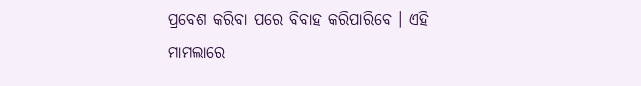ପ୍ରବେଶ କରିବା ପରେ ବିବାହ କରିପାରିବେ । ଏହି ମାମଲାରେ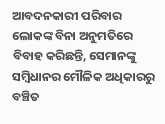ଆବଦନକାରୀ ପରିବାର ଲୋକଙ୍କ ବିନା ଅନୁମତିରେ ବିବାହ କରିଛନ୍ତି, ସେମାନଙ୍କୁ ସମ୍ବିଧାନର ମୌଳିକ ଅଧିକାରରୁ ବଞ୍ଚିତ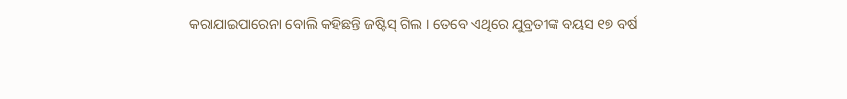କରାଯାଇପାରେନା ବୋଲି କହିଛନ୍ତି ଜଷ୍ଟିସ୍ ଗିଲ । ତେବେ ଏଥିରେ ଯୁବ୍ରତୀଙ୍କ ବୟସ ୧୭ ବର୍ଷ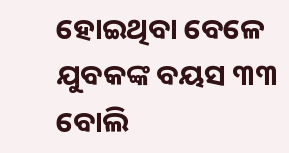ହୋଇଥିବା ବେଳେ ଯୁବକଙ୍କ ବୟସ ୩୩ ବୋଲି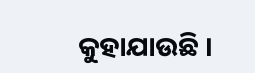କୁହାଯାଉଛି ।